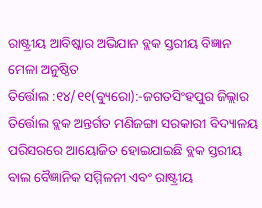ରାଷ୍ଟ୍ରୀୟ ଆବିଷ୍କାର ଅଭିଯାନ ବ୍ଲକ ସ୍ତରୀୟ ବିଜ୍ଞାନ ମେଳା ଅନୁଷ୍ଠିତ
ତିର୍ତ୍ତୋଲ :୧୪/୧୧(ବ୍ୟୁରୋ):-ଜଗତସିଂହପୁର ଜିଲ୍ଲାର ତିର୍ତ୍ତୋଲ ବ୍ଲକ ଅନ୍ତର୍ଗତ ମଣିଜଙ୍ଗା ସରକାରୀ ବିଦ୍ୟାଳୟ ପରିସରରେ ଆୟୋଜିତ ହୋଇଯାଇଛି ବ୍ଲକ ସ୍ତରୀୟ ବାଲ ବୈଜ୍ଞାନିକ ସମ୍ମିଳନୀ ଏବଂ ରାଷ୍ଟ୍ରୀୟ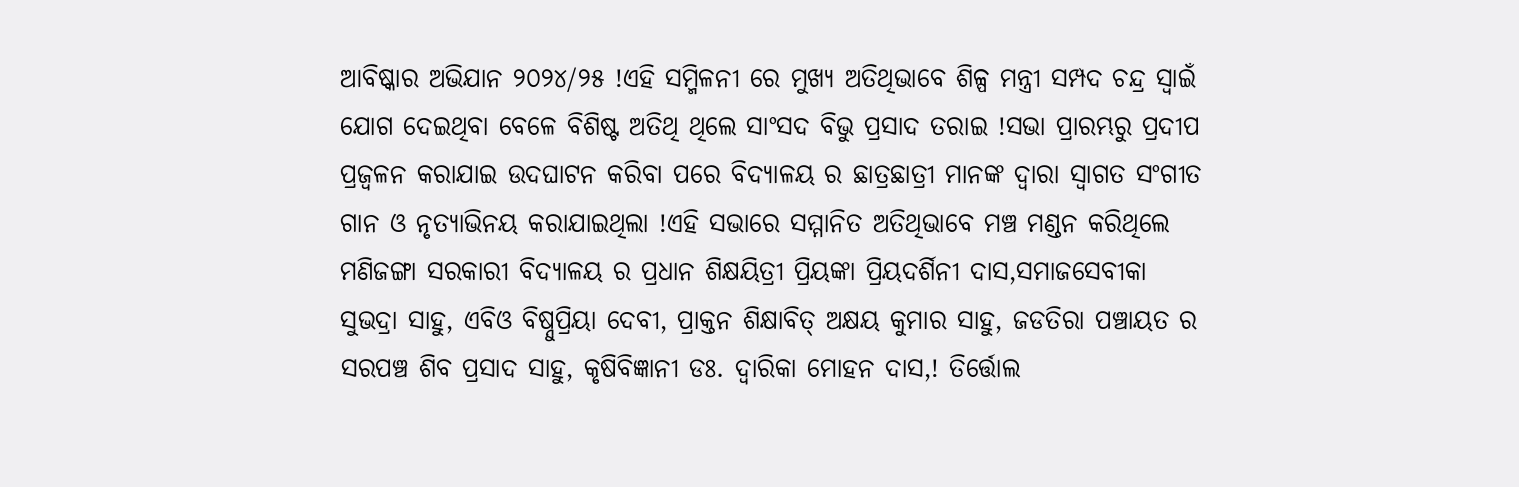ଆବିଷ୍କାର ଅଭିଯାନ ୨୦୨୪/୨୫ !ଏହି ସମ୍ମିଳନୀ ରେ ମୁଖ୍ୟ ଅତିଥିଭାବେ ଶିଳ୍ପ ମନ୍ତ୍ରୀ ସମ୍ପଦ ଚନ୍ଦ୍ର ସ୍ୱାଇଁ ଯୋଗ ଦେଇଥିବା ବେଳେ ବିଶିଷ୍ଟ ଅତିଥି ଥିଲେ ସାଂସଦ ବିଭୁ ପ୍ରସାଦ ତରାଇ !ସଭା ପ୍ରାରମ୍ଭରୁ ପ୍ରଦୀପ ପ୍ରଜ୍ବଳନ କରାଯାଇ ଉଦଘାଟନ କରିବା ପରେ ବିଦ୍ୟାଳୟ ର ଛାତ୍ରଛାତ୍ରୀ ମାନଙ୍କ ଦ୍ୱାରା ସ୍ୱାଗତ ସଂଗୀତ ଗାନ ଓ ନୃତ୍ୟାଭିନୟ କରାଯାଇଥିଲା !ଏହି ସଭାରେ ସମ୍ମାନିତ ଅତିଥିଭାବେ ମଞ୍ଚ ମଣ୍ଡନ କରିଥିଲେ ମଣିଜଙ୍ଗା ସରକାରୀ ବିଦ୍ୟାଳୟ ର ପ୍ରଧାନ ଶିକ୍ଷୟିତ୍ରୀ ପ୍ରିୟଙ୍କା ପ୍ରିୟଦର୍ଶିନୀ ଦାସ,ସମାଜସେବୀକା ସୁଭଦ୍ରା ସାହୁ, ଏବିଓ ବିଷ୍ନୁପ୍ରିୟା ଦେବୀ, ପ୍ରାକ୍ତନ ଶିକ୍ଷାବିତ୍ ଅକ୍ଷୟ କୁମାର ସାହୁ, ଜଡତିରା ପଞ୍ଚାୟତ ର ସରପଞ୍ଚ ଶିବ ପ୍ରସାଦ ସାହୁ, କୃଷିବିଜ୍ଞାନୀ ଡଃ. ଦ୍ୱାରିକା ମୋହନ ଦାସ,! ତିର୍ତ୍ତୋଲ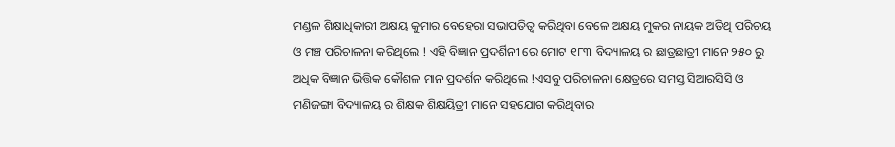ମଣ୍ଡଳ ଶିକ୍ଷାଧିକାରୀ ଅକ୍ଷୟ କୁମାର ବେହେରା ସଭାପତିତ୍ୱ କରିଥିବା ବେଳେ ଅକ୍ଷୟ ମୁକର ନାୟକ ଅତିଥି ପରିଚୟ ଓ ମଞ୍ଚ ପରିଚାଳନା କରିଥିଲେ ! ଏହି ବିଜ୍ଞାନ ପ୍ରଦର୍ଶିନୀ ରେ ମୋଟ ୧୮୩ ବିଦ୍ୟାଳୟ ର ଛାତ୍ରଛାତ୍ରୀ ମାନେ ୨୫୦ ରୁ ଅଧିକ ବିଜ୍ଞାନ ଭିତ୍ତିକ କୌଶଳ ମାନ ପ୍ରଦର୍ଶନ କରିଥିଲେ !ଏସବୁ ପରିଚାଳନା କ୍ଷେତ୍ରରେ ସମସ୍ତ ସିଆରସିସି ଓ ମଣିଜଙ୍ଗା ବିଦ୍ୟାଳୟ ର ଶିକ୍ଷକ ଶିକ୍ଷୟିତ୍ରୀ ମାନେ ସହଯୋଗ କରିଥିବାର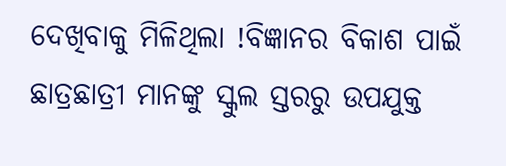ଦେଖିବାକୁ ମିଳିଥିଲା !ବିଜ୍ଞାନର ବିକାଶ ପାଇଁ ଛାତ୍ରଛାତ୍ରୀ ମାନଙ୍କୁ ସ୍କୁଲ ସ୍ତରରୁ ଉପଯୁକ୍ତ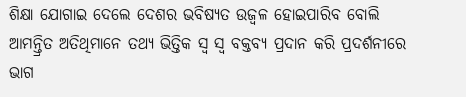ଶିକ୍ଷା ଯୋଗାଇ ଦେଲେ ଦେଶର ଭବିଷ୍ୟତ ଉଜ୍ବଳ ହୋଇପାରିବ ବୋଲି ଆମନ୍ତ୍ରିତ ଅତିଥିମାନେ ତଥ୍ୟ ଭିତ୍ତିକ ସ୍ୱ ସ୍ଵ ବକ୍ତବ୍ୟ ପ୍ରଦାନ କରି ପ୍ରଦର୍ଶନୀରେ ଭାଗ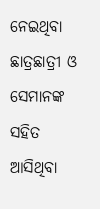ନେଇଥିବା ଛାତ୍ରଛାତ୍ରୀ ଓ ସେମାନଙ୍କ ସହିତ ଆସିଥିବା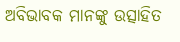ଅବିଭାବକ ମାନଙ୍କୁ ଉତ୍ସାହିତ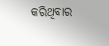କରିଥିବାର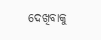ଦେଖିବାକୁ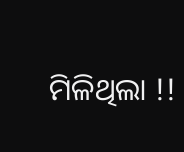ମିଳିଥିଲା !!